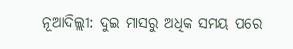ନୂଆଦିଲ୍ଲୀ: ଦୁଇ ମାସରୁ ଅଧିକ ସମୟ ପରେ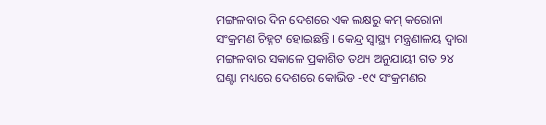ମଙ୍ଗଳବାର ଦିନ ଦେଶରେ ଏକ ଲକ୍ଷରୁ କମ୍ କରୋନା ସଂକ୍ରମଣ ଚିହ୍ନଟ ହୋଇଛନ୍ତି । କେନ୍ଦ୍ର ସ୍ୱାସ୍ଥ୍ୟ ମନ୍ତ୍ରଣାଳୟ ଦ୍ୱାରା ମଙ୍ଗଳବାର ସକାଳେ ପ୍ରକାଶିତ ତଥ୍ୟ ଅନୁଯାୟୀ ଗତ ୨୪ ଘଣ୍ଟା ମଧ୍ୟରେ ଦେଶରେ କୋଭିଡ -୧୯ ସଂକ୍ରମଣର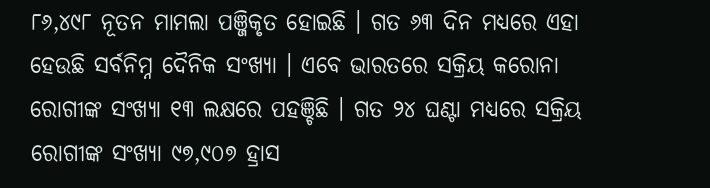୮୬,୪୯୮ ନୂତନ ମାମଲା ପଞ୍ଜିକୃତ ହୋଇଛି । ଗତ ୬୩ ଦିନ ମଧ୍ୟରେ ଏହା ହେଉଛି ସର୍ବନିମ୍ନ ଦୈନିକ ସଂଖ୍ୟା । ଏବେ ଭାରତରେ ସକ୍ରିୟ କରୋନା ରୋଗୀଙ୍କ ସଂଖ୍ୟା ୧୩ ଲକ୍ଷରେ ପହଞ୍ଚିଛି । ଗତ ୨୪ ଘଣ୍ଟା ମଧ୍ୟରେ ସକ୍ରିୟ ରୋଗୀଙ୍କ ସଂଖ୍ୟା ୯୭,୯୦୭ ହ୍ରାସ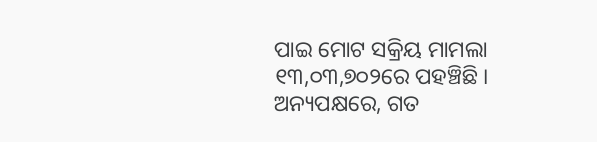ପାଇ ମୋଟ ସକ୍ରିୟ ମାମଲା ୧୩,୦୩,୭୦୨ରେ ପହଞ୍ଚିଛି ।
ଅନ୍ୟପକ୍ଷରେ, ଗତ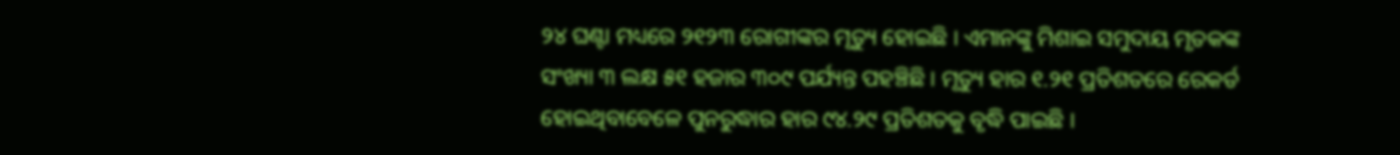୨୪ ଘଣ୍ଟା ମଧ୍ୟରେ ୨୧୨୩ ରୋଗୀଙ୍କର ମୃତ୍ୟୁ ହୋଇଛି । ଏମାନଙ୍କୁ ମିଶାଇ ସମୁଦାୟ ମୃତକଙ୍କ ସଂଖ୍ୟା ୩ ଲକ୍ଷ ୫୧ ହଜାର ୩୦୯ ପର୍ଯ୍ୟନ୍ତ ପହଞ୍ଚିଛି । ମୃତ୍ୟୁ ହାର ୧.୨୧ ପ୍ରତିଶତରେ ରେକର୍ଡ ହୋଇଥିବାବେଳେ ପୁନରୁଦ୍ଧାର ହାର ୯୪.୨୯ ପ୍ରତିଶତକୁ ବୃଦ୍ଧି ପାଇଛି ।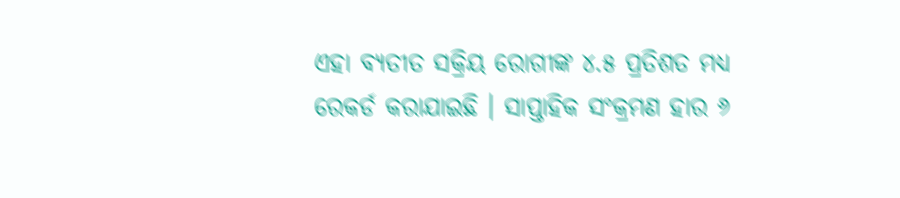ଏହା ବ୍ୟତୀତ ସକ୍ରିୟ ରୋଗୀଙ୍କ ୪.୫ ପ୍ରତିଶତ ମଧ୍ୟ ରେକର୍ଡ କରାଯାଇଛି । ସାପ୍ତାହିକ ସଂକ୍ରମଣ ହାର ୬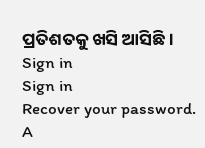ପ୍ରତିଶତକୁ ଖସି ଆସିଛି ।
Sign in
Sign in
Recover your password.
A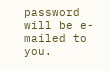password will be e-mailed to you.